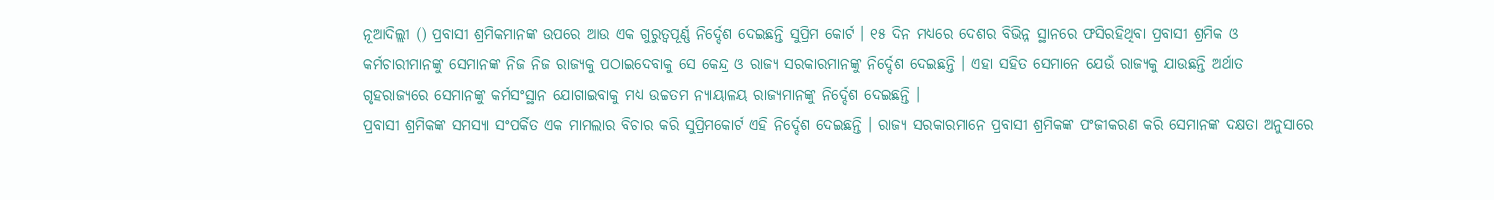ନୂଆଦିଲ୍ଲୀ () ପ୍ରବାସୀ ଶ୍ରମିକମାନଙ୍କ ଉପରେ ଆଉ ଏକ ଗୁରୁତ୍ୱପୂର୍ଣ୍ଣ ନିର୍ଦ୍ଦେଶ ଦେଇଛନ୍ତି ସୁପ୍ରିମ କୋର୍ଟ । ୧୫ ଦିନ ମଧ୍ୟରେ ଦେଶର ବିଭିନ୍ନ ସ୍ଥାନରେ ଫସିରହିଥିବା ପ୍ରବାସୀ ଶ୍ରମିକ ଓ କର୍ମଚାରୀମାନଙ୍କୁ ସେମାନଙ୍କ ନିଜ ନିଜ ରାଜ୍ୟକୁ ପଠାଇଦେବାକୁ ସେ କେନ୍ଦ୍ର ଓ ରାଜ୍ୟ ସରକାରମାନଙ୍କୁ ନିର୍ଦ୍ଦେଶ ଦେଇଛନ୍ତି । ଏହା ସହିତ ସେମାନେ ଯେଉଁ ରାଜ୍ୟକୁ ଯାଉଛନ୍ତି ଅର୍ଥାତ ଗୃହରାଜ୍ୟରେ ସେମାନଙ୍କୁ କର୍ମସଂସ୍ଥାନ ଯୋଗାଇବାକୁ ମଧ୍ୟ ଉଚ୍ଚତମ ନ୍ୟାୟାଳୟ ରାଜ୍ୟମାନଙ୍କୁ ନିର୍ଦ୍ଦେଶ ଦେଇଛନ୍ତି ।
ପ୍ରବାସୀ ଶ୍ରମିକଙ୍କ ସମସ୍ୟା ସଂପର୍କିତ ଏକ ମାମଲାର ବିଚାର କରି ସୁପ୍ରିମକୋର୍ଟ ଏହି ନିର୍ଦ୍ଦେଶ ଦେଇଛନ୍ତି । ରାଜ୍ୟ ସରକାରମାନେ ପ୍ରବାସୀ ଶ୍ରମିକଙ୍କ ପଂଜୀକରଣ କରି ସେମାନଙ୍କ ଦକ୍ଷତା ଅନୁସାରେ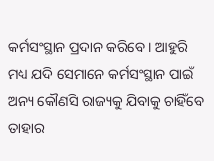କର୍ମସଂସ୍ଥାନ ପ୍ରଦାନ କରିବେ । ଆହୁରି ମଧ୍ୟ ଯଦି ସେମାନେ କର୍ମସଂସ୍ଥାନ ପାଇଁ ଅନ୍ୟ କୌଣସି ରାଜ୍ୟକୁ ଯିବାକୁ ଚାହିଁବେ ତାହାର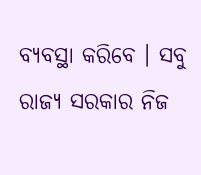ବ୍ୟବସ୍ଥା କରିବେ । ସବୁ ରାଜ୍ୟ ସରକାର ନିଜ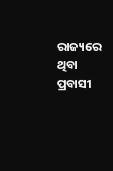ରାଜ୍ୟରେ ଥିବା ପ୍ରବାସୀ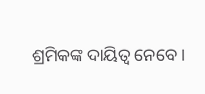ଶ୍ରମିକଙ୍କ ଦାୟିତ୍ୱ ନେବେ ।